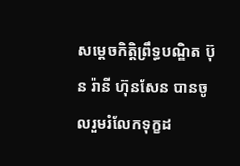សម្ដេចកិត្តិព្រឹទ្ធបណ្ឌិត ប៊ុន រ៉ានី ហ៊ុនសែន បានចូលរួមរំលែកទុក្ខដ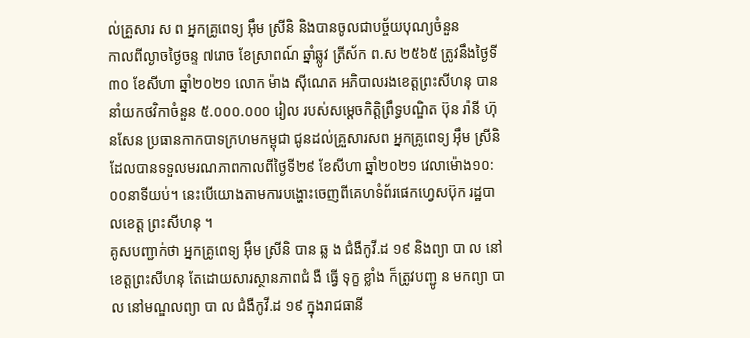ល់គ្រួសារ ស ព អ្នកគ្រូពេទ្យ អុឹម ស្រីនិ និងបានចូលជាបច្ច័យបុណ្យចំនួន
កាលពីល្ងាចថ្ងៃចន្ទ ៧រោច ខែស្រាពណ៍ ឆ្នាំឆ្លូវ ត្រីស័ក ព.ស ២៥៦៥ ត្រូវនឹងថ្ងៃទី៣០ ខែសីហា ឆ្នាំ២០២១ លោក ម៉ាង ស៊ីណេត អភិបាលរងខេត្តព្រះសីហនុ បាននាំយកថវិកាចំនួន ៥.០០០.០០០ រៀល របស់សម្ដេចកិត្តិព្រឹទ្ធបណ្ឌិត ប៊ុន រ៉ានី ហ៊ុនសែន ប្រធានកាកបាទក្រហមកម្ពុជា ជូនដល់គ្រួសារសព អ្នកគ្រូពេទ្យ អុឹម ស្រីនិ ដែលបានទទួលមរណភាពកាលពីថ្ងៃទី២៩ ខែសីហា ឆ្នាំ២០២១ វេលាម៉ោង១០:០០នាទីយប់។ នេះបេីយោងតាមការបង្ហោះចេញពីគេហទំព័រផេកហ្វេសប៊ុក រដ្ឋបាលខេត្ត ព្រះសីហនុ ។
គូសបញ្ជាក់ថា អ្នកគ្រូពេទ្យ អ៊ឹម ស្រីនិ បាន ឆ្ល ង ជំងឺកូវី.ដ ១៩ និងព្យា បា ល នៅខេត្តព្រះសីហនុ តែដោយសារស្ថានភាពជំ ងឺ ធ្វើ ទុក្ខ ខ្លាំង ក៏ត្រូវបញ្ជូ ន មកព្យា បា ល នៅមណ្ឌលព្យា បា ល ជំងឺកូវី.ដ ១៩ ក្នុងរាជធានី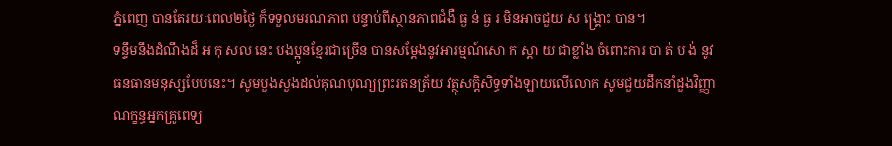ភ្នំពេញ បានតែរយៈពេល២ថ្ងៃ ក៏ទទួលមរណភាព បន្ទាប់ពីស្ថានភាពជំងឺ ធ្ង ន់ ធ្ង រ មិនអាចជួយ ស ង្គ្រោះ បាន។
ទន្ទឹមនឹងដំណឹងដ៏ អ កុ សល នេះ បងប្អូនខ្មែរជាច្រើន បានសម្តែងនូវអារម្មណ៍សោ ក ស្ដា យ ជាខ្លាំង ចំពោះការ បា ត់ ប ង់ នូវធនធានមនុស្សបែបនេះ។ សូមបួងសួងដល់គុណបុណ្យព្រះរតនត្រ័យ វត្ថុសក្តិសិទ្ធទាំងឡាយលើលោក សូមជួយដឹកនាំដួងវិញ្ញាណក្ខន្ធអ្នកគ្រូពេទ្យ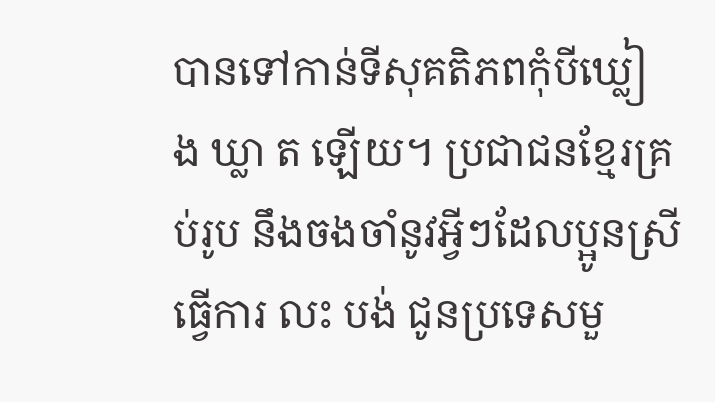បានទៅកាន់ទីសុគតិភពកុំបីឃ្លៀ ង ឃ្លា ត ឡើយ។ ប្រជាជនខ្មែរគ្រប់រូប នឹងចងចាំនូវអ្វីៗដែលប្អូនស្រីធ្វើការ លះ បង់ ជូនប្រទេសមួ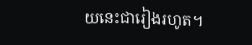យនេះជារៀងរហូត។